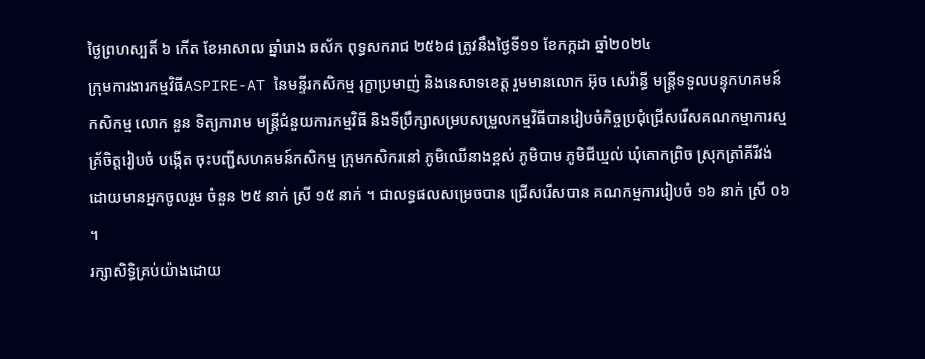ថ្ងៃព្រហស្បតិ៍ ៦ កើត ខែអាសាឍ ឆ្នាំរោង ឆស័ក ពុទ្ធសករាជ ២៥៦៨ ត្រូវនឹងថ្ងៃទី១១ ខែកក្កដា ឆ្នាំ២០២៤
ក្រុមការងារកម្មវិធីASPIRE-AT នៃមន្ទីរកសិកម្ម រុក្ខាប្រមាញ់ និងនេសាទខេត្ត រួមមានលោក អ៊ុច សេវ៉ាន្ធី មន្រ្តីទទួលបន្ទុកហគមន៍កសិកម្ម លោក នួន ទិត្យភារាម មន្ត្រីជំនួយការកម្មវិធី និងទីប្រឹក្សាសម្របសម្រួលកម្មវិធីបានរៀបចំកិច្ចប្រជុំជ្រើសរើសគណកម្មាការស្មគ្រ័ចិត្តរៀបចំ បង្កើត ចុះបញ្ជីសហគមន៍កសិកម្ម ក្រុមកសិករនៅ ភូមិឈើនាងខ្ពស់ ភូមិបាម ភូមិជីឃ្មល់ ឃុំគោកព្រិច ស្រុកត្រាំគីរីវង់ ដោយមានអ្នកចូលរួម ចំនួន ២៥ នាក់ ស្រី ១៥ នាក់ ។ ជាលទ្ធផលសម្រេចបាន ជ្រើសរើសបាន គណកម្មការរៀបចំ ១៦ នាក់ ស្រី ០៦ ។
រក្សាសិទិ្ធគ្រប់យ៉ាងដោយ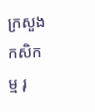ក្រសួងកសិកម្ម រុ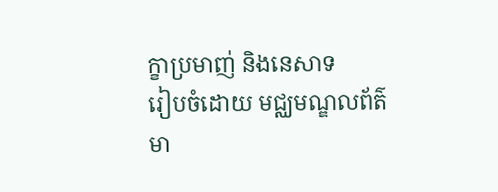ក្ខាប្រមាញ់ និងនេសាទ
រៀបចំដោយ មជ្ឈមណ្ឌលព័ត៌មា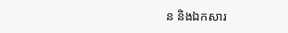ន និងឯកសារ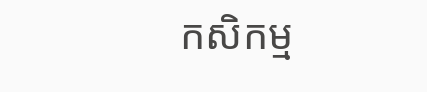កសិកម្ម